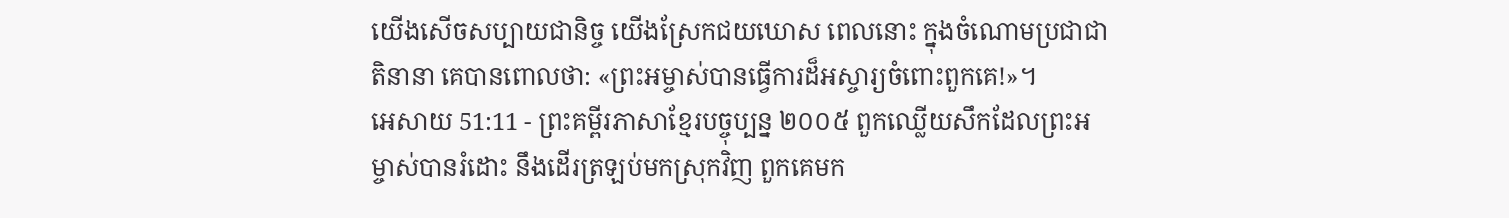យើងសើចសប្បាយជានិច្ច យើងស្រែកជយឃោស ពេលនោះ ក្នុងចំណោមប្រជាជាតិនានា គេបានពោលថា: «ព្រះអម្ចាស់បានធ្វើការដ៏អស្ចារ្យចំពោះពួកគេ!»។
អេសាយ 51:11 - ព្រះគម្ពីរភាសាខ្មែរបច្ចុប្បន្ន ២០០៥ ពួកឈ្លើយសឹកដែលព្រះអម្ចាស់បានរំដោះ នឹងដើរត្រឡប់មកស្រុកវិញ ពួកគេមក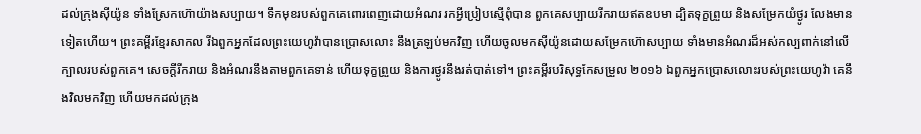ដល់ក្រុងស៊ីយ៉ូន ទាំងស្រែកហ៊ោយ៉ាងសប្បាយ។ ទឹកមុខរបស់ពួកគេពោរពេញដោយអំណរ រកអ្វីប្រៀបស្មើពុំបាន ពួកគេសប្បាយរីករាយឥតឧបមា ដ្បិតទុក្ខព្រួយ និងសម្រែកយំថ្ងូរ លែងមានទៀតហើយ។ ព្រះគម្ពីរខ្មែរសាកល រីឯពួកអ្នកដែលព្រះយេហូវ៉ាបានប្រោសលោះ នឹងត្រឡប់មកវិញ ហើយចូលមកស៊ីយ៉ូនដោយសម្រែកហ៊ោសប្បាយ ទាំងមានអំណរដ៏អស់កល្បពាក់នៅលើក្បាលរបស់ពួកគេ។ សេចក្ដីរីករាយ និងអំណរនឹងតាមពួកគេទាន់ ហើយទុក្ខព្រួយ និងការថ្ងូរនឹងរត់បាត់ទៅ។ ព្រះគម្ពីរបរិសុទ្ធកែសម្រួល ២០១៦ ឯពួកអ្នកប្រោសលោះរបស់ព្រះយេហូវ៉ា គេនឹងវិលមកវិញ ហើយមកដល់ក្រុង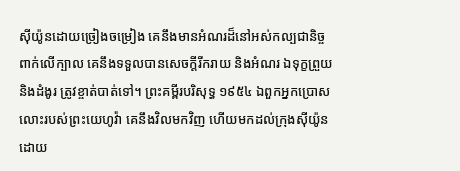ស៊ីយ៉ូនដោយច្រៀងចម្រៀង គេនឹងមានអំណរដ៏នៅអស់កល្បជានិច្ចពាក់លើក្បាល គេនឹងទទួលបានសេចក្ដីរីករាយ និងអំណរ ឯទុក្ខព្រួយ និងដំងូរ ត្រូវខ្ចាត់បាត់ទៅ។ ព្រះគម្ពីរបរិសុទ្ធ ១៩៥៤ ឯពួកអ្នកប្រោសលោះរបស់ព្រះយេហូវ៉ា គេនឹងវិលមកវិញ ហើយមកដល់ក្រុងស៊ីយ៉ូនដោយ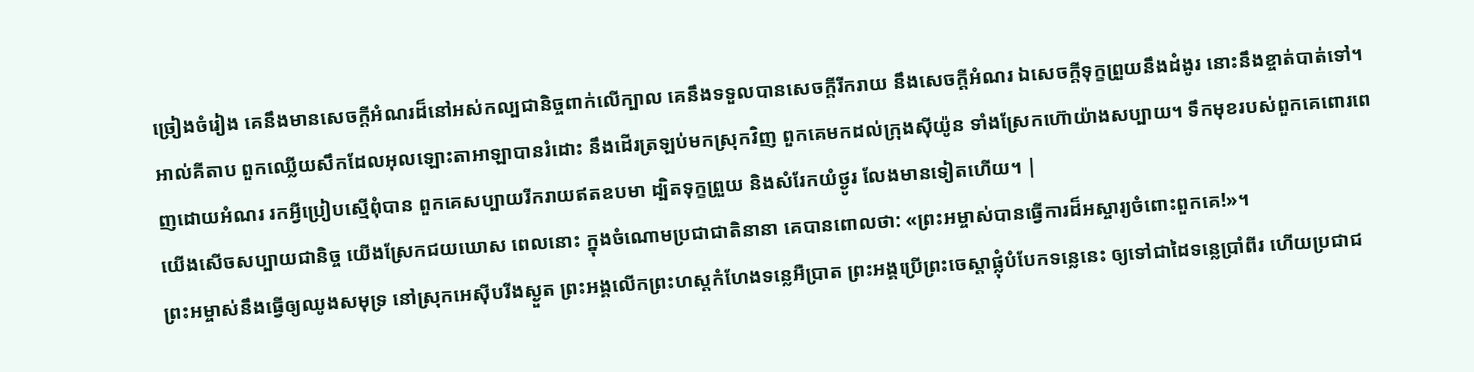ច្រៀងចំរៀង គេនឹងមានសេចក្ដីអំណរដ៏នៅអស់កល្បជានិច្ចពាក់លើក្បាល គេនឹងទទួលបានសេចក្ដីរីករាយ នឹងសេចក្ដីអំណរ ឯសេចក្ដីទុក្ខព្រួយនឹងដំងូរ នោះនឹងខ្ចាត់បាត់ទៅ។ អាល់គីតាប ពួកឈ្លើយសឹកដែលអុលឡោះតាអាឡាបានរំដោះ នឹងដើរត្រឡប់មកស្រុកវិញ ពួកគេមកដល់ក្រុងស៊ីយ៉ូន ទាំងស្រែកហ៊ោយ៉ាងសប្បាយ។ ទឹកមុខរបស់ពួកគេពោរពេញដោយអំណរ រកអ្វីប្រៀបស្មើពុំបាន ពួកគេសប្បាយរីករាយឥតឧបមា ដ្បិតទុក្ខព្រួយ និងសំរែកយំថ្ងូរ លែងមានទៀតហើយ។ |
យើងសើចសប្បាយជានិច្ច យើងស្រែកជយឃោស ពេលនោះ ក្នុងចំណោមប្រជាជាតិនានា គេបានពោលថា: «ព្រះអម្ចាស់បានធ្វើការដ៏អស្ចារ្យចំពោះពួកគេ!»។
ព្រះអម្ចាស់នឹងធ្វើឲ្យឈូងសមុទ្រ នៅស្រុកអេស៊ីបរីងស្ងួត ព្រះអង្គលើកព្រះហស្ដកំហែងទន្លេអឺប្រាត ព្រះអង្គប្រើព្រះចេស្ដាផ្លុំបំបែកទន្លេនេះ ឲ្យទៅជាដៃទន្លេប្រាំពីរ ហើយប្រជាជ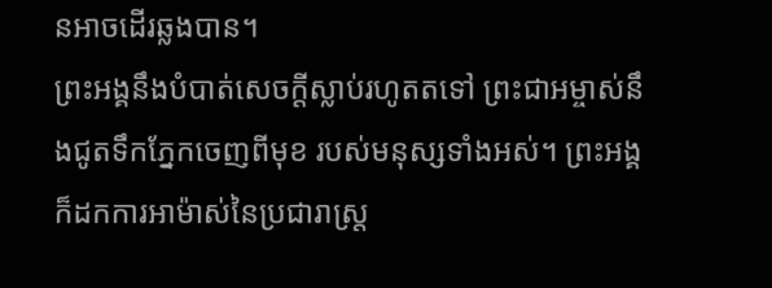នអាចដើរឆ្លងបាន។
ព្រះអង្គនឹងបំបាត់សេចក្ដីស្លាប់រហូតតទៅ ព្រះជាអម្ចាស់នឹងជូតទឹកភ្នែកចេញពីមុខ របស់មនុស្សទាំងអស់។ ព្រះអង្គក៏ដកការអាម៉ាស់នៃប្រជារាស្ត្រ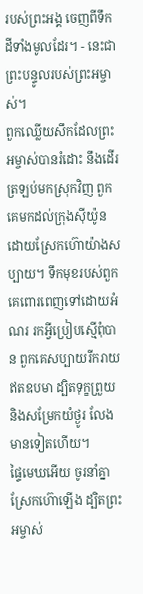របស់ព្រះអង្គ ចេញពីទឹកដីទាំងមូលដែរ។ - នេះជាព្រះបន្ទូលរបស់ព្រះអម្ចាស់។
ពួកឈ្លើយសឹកដែលព្រះអម្ចាស់បានរំដោះ នឹងដើរត្រឡប់មកស្រុកវិញ ពួកគេមកដល់ក្រុងស៊ីយ៉ូន ដោយស្រែកហ៊ោយ៉ាងសប្បាយ។ ទឹកមុខរបស់ពួកគេពោរពេញទៅដោយអំណរ រកអ្វីប្រៀបស្មើពុំបាន ពួកគេសប្បាយរីករាយឥតឧបមា ដ្បិតទុក្ខព្រួយ និងសម្រែកយំថ្ងូរ លែងមានទៀតហើយ។
ផ្ទៃមេឃអើយ ចូរនាំគ្នាស្រែកហ៊ោឡើង ដ្បិតព្រះអម្ចាស់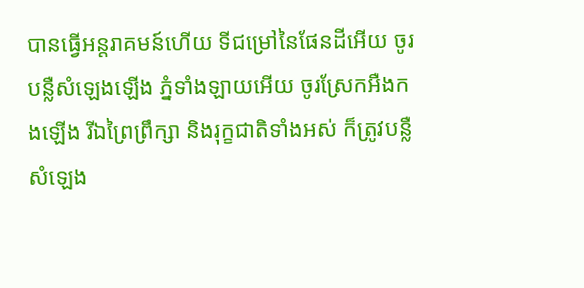បានធ្វើអន្តរាគមន៍ហើយ ទីជម្រៅនៃផែនដីអើយ ចូរបន្លឺសំឡេងឡើង ភ្នំទាំងឡាយអើយ ចូរស្រែកអឺងកងឡើង រីឯព្រៃព្រឹក្សា និងរុក្ខជាតិទាំងអស់ ក៏ត្រូវបន្លឺសំឡេង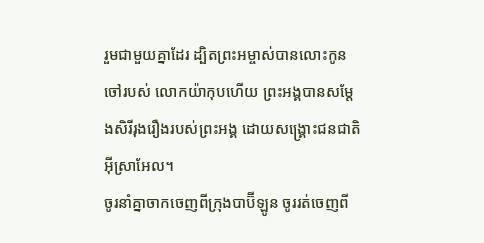រួមជាមួយគ្នាដែរ ដ្បិតព្រះអម្ចាស់បានលោះកូនចៅរបស់ លោកយ៉ាកុបហើយ ព្រះអង្គបានសម្តែងសិរីរុងរឿងរបស់ព្រះអង្គ ដោយសង្គ្រោះជនជាតិអ៊ីស្រាអែល។
ចូរនាំគ្នាចាកចេញពីក្រុងបាប៊ីឡូន ចូររត់ចេញពី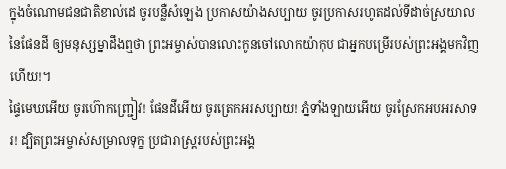ក្នុងចំណោមជនជាតិខាល់ដេ ចូរបន្លឺសំឡេង ប្រកាសយ៉ាងសប្បាយ ចូរប្រកាសរហូតដល់ទីដាច់ស្រយាលនៃផែនដី ឲ្យមនុស្សម្នាដឹងឮថា ព្រះអម្ចាស់បានលោះកូនចៅលោកយ៉ាកុប ជាអ្នកបម្រើរបស់ព្រះអង្គមកវិញហើយ!។
ផ្ទៃមេឃអើយ ចូរហ៊ោកញ្ជ្រៀវ! ផែនដីអើយ ចូរត្រេកអរសប្បាយ! ភ្នំទាំងឡាយអើយ ចូរស្រែកអបអរសាទរ! ដ្បិតព្រះអម្ចាស់សម្រាលទុក្ខ ប្រជារាស្ត្ររបស់ព្រះអង្គ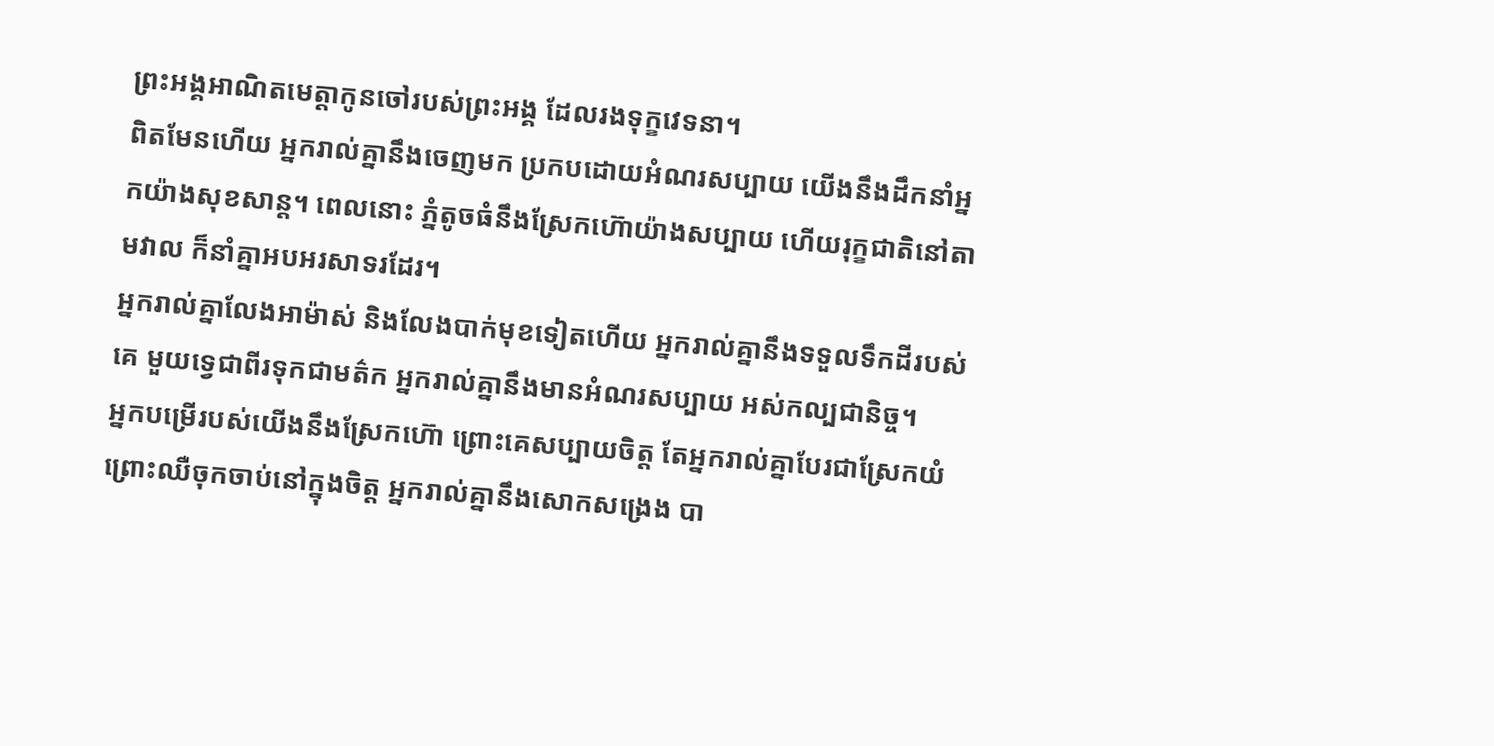ព្រះអង្គអាណិតមេត្តាកូនចៅរបស់ព្រះអង្គ ដែលរងទុក្ខវេទនា។
ពិតមែនហើយ អ្នករាល់គ្នានឹងចេញមក ប្រកបដោយអំណរសប្បាយ យើងនឹងដឹកនាំអ្នកយ៉ាងសុខសាន្ត។ ពេលនោះ ភ្នំតូចធំនឹងស្រែកហ៊ោយ៉ាងសប្បាយ ហើយរុក្ខជាតិនៅតាមវាល ក៏នាំគ្នាអបអរសាទរដែរ។
អ្នករាល់គ្នាលែងអាម៉ាស់ និងលែងបាក់មុខទៀតហើយ អ្នករាល់គ្នានឹងទទួលទឹកដីរបស់គេ មួយទ្វេជាពីរទុកជាមត៌ក អ្នករាល់គ្នានឹងមានអំណរសប្បាយ អស់កល្បជានិច្ច។
អ្នកបម្រើរបស់យើងនឹងស្រែកហ៊ោ ព្រោះគេសប្បាយចិត្ត តែអ្នករាល់គ្នាបែរជាស្រែកយំ ព្រោះឈឺចុកចាប់នៅក្នុងចិត្ត អ្នករាល់គ្នានឹងសោកសង្រេង បា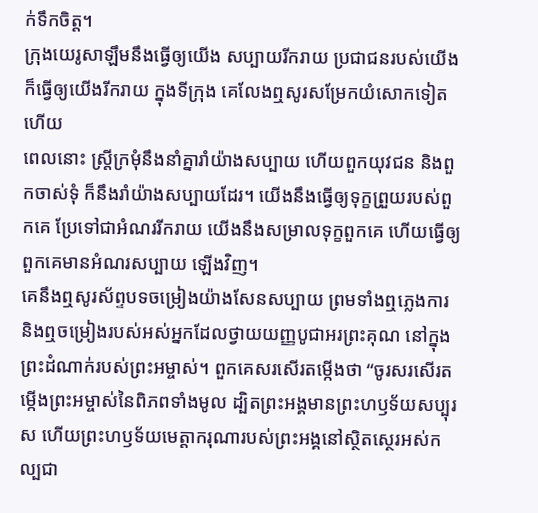ក់ទឹកចិត្ត។
ក្រុងយេរូសាឡឹមនឹងធ្វើឲ្យយើង សប្បាយរីករាយ ប្រជាជនរបស់យើងក៏ធ្វើឲ្យយើងរីករាយ ក្នុងទីក្រុង គេលែងឮសូរសម្រែកយំសោកទៀតហើយ
ពេលនោះ ស្ត្រីក្រមុំនឹងនាំគ្នារាំយ៉ាងសប្បាយ ហើយពួកយុវជន និងពួកចាស់ទុំ ក៏នឹងរាំយ៉ាងសប្បាយដែរ។ យើងនឹងធ្វើឲ្យទុក្ខព្រួយរបស់ពួកគេ ប្រែទៅជាអំណររីករាយ យើងនឹងសម្រាលទុក្ខពួកគេ ហើយធ្វើឲ្យពួកគេមានអំណរសប្បាយ ឡើងវិញ។
គេនឹងឮសូរស័ព្ទបទចម្រៀងយ៉ាងសែនសប្បាយ ព្រមទាំងឮភ្លេងការ និងឮចម្រៀងរបស់អស់អ្នកដែលថ្វាយយញ្ញបូជាអរព្រះគុណ នៅក្នុងព្រះដំណាក់របស់ព្រះអម្ចាស់។ ពួកគេសរសើរតម្កើងថា “ចូរសរសើរតម្កើងព្រះអម្ចាស់នៃពិភពទាំងមូល ដ្បិតព្រះអង្គមានព្រះហឫទ័យសប្បុរស ហើយព្រះហឫទ័យមេត្តាករុណារបស់ព្រះអង្គនៅស្ថិតស្ថេរអស់កល្បជា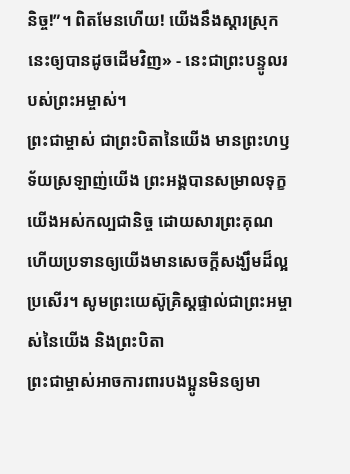និច្ច!”។ ពិតមែនហើយ! យើងនឹងស្ដារស្រុកនេះឲ្យបានដូចដើមវិញ» - នេះជាព្រះបន្ទូលរបស់ព្រះអម្ចាស់។
ព្រះជាម្ចាស់ ជាព្រះបិតានៃយើង មានព្រះហឫទ័យស្រឡាញ់យើង ព្រះអង្គបានសម្រាលទុក្ខយើងអស់កល្បជានិច្ច ដោយសារព្រះគុណ ហើយប្រទានឲ្យយើងមានសេចក្ដីសង្ឃឹមដ៏ល្អប្រសើរ។ សូមព្រះយេស៊ូគ្រិស្តផ្ទាល់ជាព្រះអម្ចាស់នៃយើង និងព្រះបិតា
ព្រះជាម្ចាស់អាចការពារបងប្អូនមិនឲ្យមា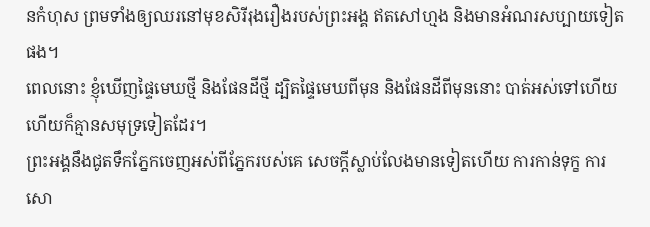នកំហុស ព្រមទាំងឲ្យឈរនៅមុខសិរីរុងរឿងរបស់ព្រះអង្គ ឥតសៅហ្មង និងមានអំណរសប្បាយទៀតផង។
ពេលនោះ ខ្ញុំឃើញផ្ទៃមេឃថ្មី និងផែនដីថ្មី ដ្បិតផ្ទៃមេឃពីមុន និងផែនដីពីមុននោះ បាត់អស់ទៅហើយ ហើយក៏គ្មានសមុទ្រទៀតដែរ។
ព្រះអង្គនឹងជូតទឹកភ្នែកចេញអស់ពីភ្នែករបស់គេ សេចក្ដីស្លាប់លែងមានទៀតហើយ ការកាន់ទុក្ខ ការសោ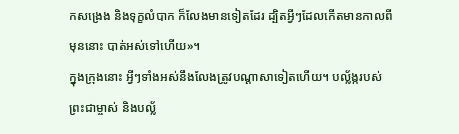កសង្រេង និងទុក្ខលំបាក ក៏លែងមានទៀតដែរ ដ្បិតអ្វីៗដែលកើតមានកាលពីមុននោះ បាត់អស់ទៅហើយ»។
ក្នុងក្រុងនោះ អ្វីៗទាំងអស់នឹងលែងត្រូវបណ្ដាសាទៀតហើយ។ បល្ល័ង្ករបស់ព្រះជាម្ចាស់ និងបល្ល័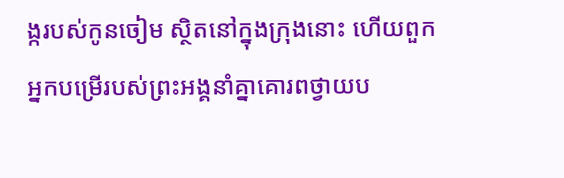ង្ករបស់កូនចៀម ស្ថិតនៅក្នុងក្រុងនោះ ហើយពួកអ្នកបម្រើរបស់ព្រះអង្គនាំគ្នាគោរពថ្វាយប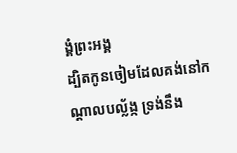ង្គំព្រះអង្គ
ដ្បិតកូនចៀមដែលគង់នៅកណ្ដាលបល្ល័ង្ក ទ្រង់នឹង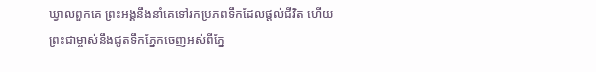ឃ្វាលពួកគេ ព្រះអង្គនឹងនាំគេទៅរកប្រភពទឹកដែលផ្ដល់ជីវិត ហើយព្រះជាម្ចាស់នឹងជូតទឹកភ្នែកចេញអស់ពីភ្នែ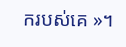ករបស់គេ »។